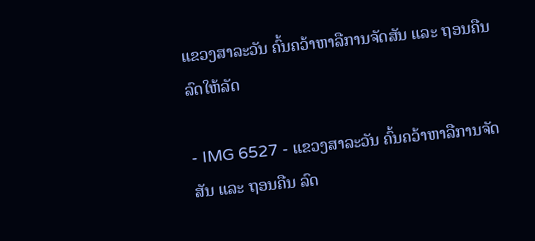ແຂວງສາລະວັນ ຄົ້ນຄວ້າຫາລືການຈັດສັນ ແລະ ຖອນຄືນ ລົດໃຫ້ລັດ

- IMG 6527 - ແຂວງສາລະວັນ ຄົ້ນຄວ້າຫາລືການຈັດສັນ ແລະ ຖອນຄືນ ລົດ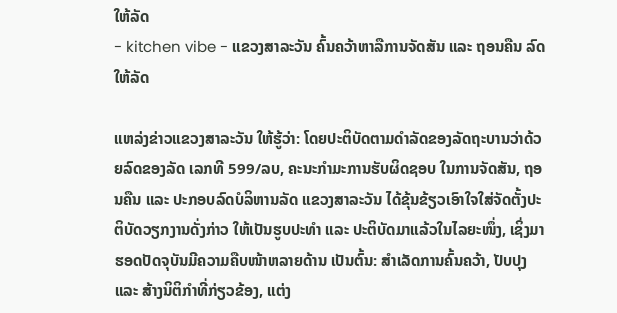ໃຫ້ລັດ
- kitchen vibe - ແຂວງສາລະວັນ ຄົ້ນຄວ້າຫາລືການຈັດສັນ ແລະ ຖອນຄືນ ລົດໃຫ້ລັດ

ແຫລ່ງຂ່າວແຂວງສາລະວັນ ໃຫ້ຮູ້ວ່າ: ໂດຍປະຕິບັດຕາມດຳລັດຂອງລັດຖະບານວ່າດ້ວຍລົດຂອງລັດ ເລກທີ 599/ລບ, ຄະນະກໍາມະການຮັບຜິດຊອບ ໃນການຈັດສັນ, ຖອນຄືນ ແລະ ປະກອບລົດບໍລິຫານລັດ ແຂວງສາລະວັນ ໄດ້ຂຸ້ນຂ້ຽວເອົາໃຈໃສ່ຈັດຕັ້ງປະຕິບັດວຽກງານດັ່ງກ່າວ ໃຫ້ເປັນຮູບປະທຳ ແລະ ປະຕິບັດມາແລ້ວໃນໄລຍະໜຶ່ງ, ເຊິ່ງມາຮອດປັດຈຸບັນມີຄວາມຄືບໜ້າຫລາຍດ້ານ ເປັນຕົ້ນ: ສຳເລັດການຄົ້ນຄວ້າ, ປັບປຸງ ແລະ ສ້າງນິຕິກຳທີ່ກ່ຽວຂ້ອງ, ແຕ່ງ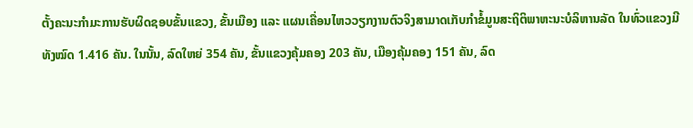ຕັ້ງຄະນະກໍາມະການຮັບຜິດຊອບຂັ້ນແຂວງ, ຂັ້ນເມືອງ ແລະ ແຜນເຄື່ອນໄຫວວຽກງານຕົວຈິງສາມາດເກັບກຳຂໍ້ມູນສະຖິຕິພາຫະນະບໍລິຫານລັດ ໃນທົ່ວແຂວງມີທັງໝົດ 1.416 ຄັນ. ໃນນັ້ນ, ລົດໃຫຍ່ 354 ຄັນ, ຂັ້ນແຂວງຄຸ້ມຄອງ 203 ຄັນ, ເມືອງຄຸ້ມຄອງ 151 ຄັນ, ລົດ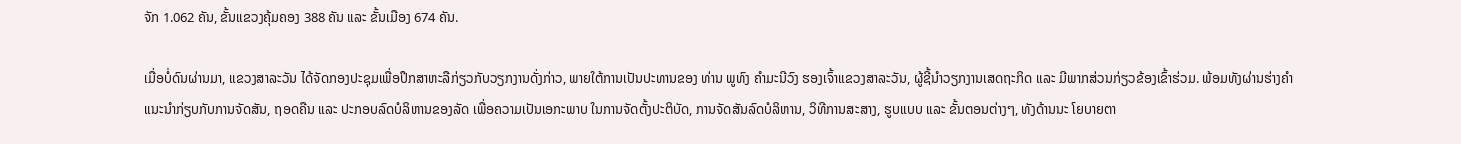ຈັກ 1.062 ຄັນ, ຂັ້ນແຂວງຄຸ້ມຄອງ 388 ຄັນ ແລະ ຂັ້ນເມືອງ 674 ຄັນ.

ເມື່ອບໍ່ດົນຜ່ານມາ, ແຂວງສາລະວັນ ໄດ້ຈັດກອງປະຊຸມເພື່ອປຶກສາຫະລືກ່ຽວກັບວຽກງານດັ່ງກ່າວ, ພາຍໃຕ້ການເປັນປະທານຂອງ ທ່ານ ພູທົງ ຄໍາມະນີວົງ ຮອງເຈົ້າແຂວງສາລະວັນ, ຜູ້ຊີ້ນຳວຽກງານເສດຖະກິດ ແລະ ມີພາກສ່ວນກ່ຽວຂ້ອງເຂົ້າຮ່ວມ. ພ້ອມທັງຜ່ານຮ່າງຄຳແນະນຳກ່ຽບກັບການຈັດສັນ, ຖອດຄືນ ແລະ ປະກອບລົດບໍລິຫານຂອງລັດ ເພື່ອຄວາມເປັນເອກະພາບ ໃນການຈັດຕັ້ງປະຕິບັດ, ການຈັດສັນລົດບໍລິຫານ, ວິທີການສະສາງ, ຮູບແບບ ແລະ ຂັ້ນຕອນຕ່າງໆ, ທັງດ້ານນະ ໂຍບາຍຕາ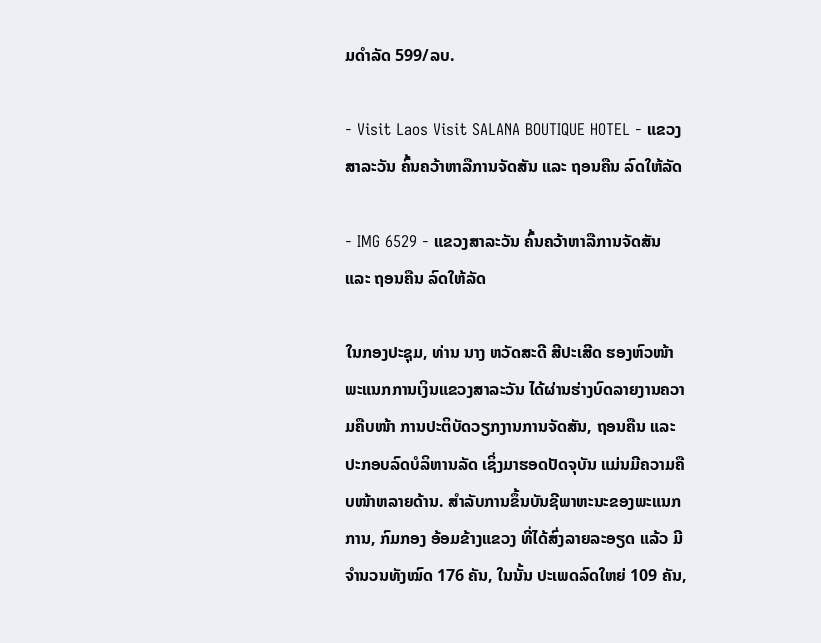ມດຳລັດ 599/ລບ.

- Visit Laos Visit SALANA BOUTIQUE HOTEL - ແຂວງສາລະວັນ ຄົ້ນຄວ້າຫາລືການຈັດສັນ ແລະ ຖອນຄືນ ລົດໃຫ້ລັດ

- IMG 6529 - ແຂວງສາລະວັນ ຄົ້ນຄວ້າຫາລືການຈັດສັນ ແລະ ຖອນຄືນ ລົດໃຫ້ລັດ

ໃນກອງປະຊຸມ, ທ່ານ ນາງ ຫວັດສະດີ ສີປະເສີດ ຮອງຫົວໜ້າພະແນກການເງິນແຂວງສາລະວັນ ໄດ້ຜ່ານຮ່າງບົດລາຍງານຄວາມຄືບໜ້າ ການປະຕິບັດວຽກງານການຈັດສັນ, ຖອນຄືນ ແລະ ປະກອບລົດບໍລິຫານລັດ ເຊິ່ງມາຮອດປັດຈຸບັນ ແມ່ນມີຄວາມຄືບໜ້າຫລາຍດ້ານ. ສຳລັບການຂຶ້ນບັນຊີພາຫະນະຂອງພະແນກການ, ກົມກອງ ອ້ອມຂ້າງແຂວງ ທີ່ໄດ້ສົ່ງລາຍລະອຽດ ແລ້ວ ມີຈຳນວນທັງໝົດ 176 ຄັນ, ໃນນັ້ນ ປະເພດລົດໃຫຍ່ 109 ຄັນ,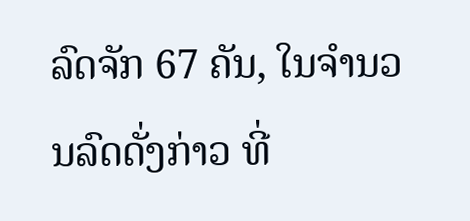ລົດຈັກ 67 ຄັນ, ໃນຈໍານວນລົດດັ່ງກ່າວ ທີ່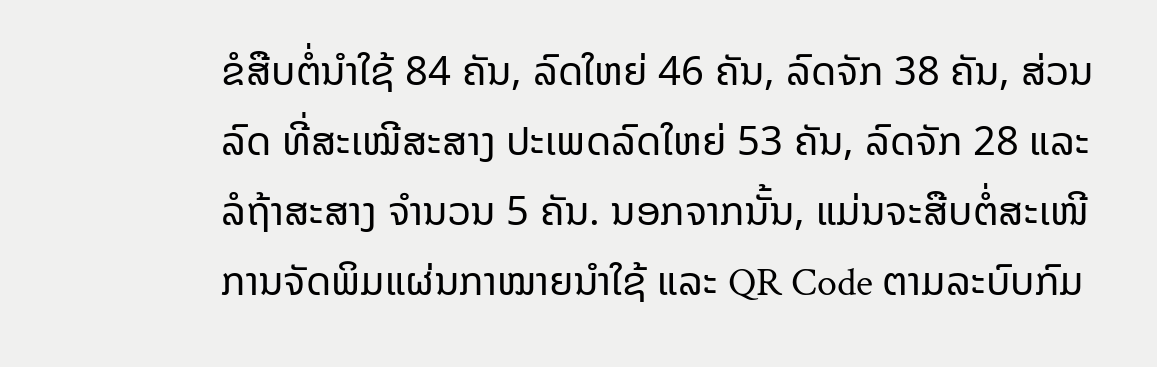ຂໍສືບຕໍ່ນຳໃຊ້ 84 ຄັນ, ລົດໃຫຍ່ 46 ຄັນ, ລົດຈັກ 38 ຄັນ, ສ່ວນລົດ ທີ່ສະເໝີສະສາງ ປະເພດລົດໃຫຍ່ 53 ຄັນ, ລົດຈັກ 28 ແລະ ລໍຖ້າສະສາງ ຈຳນວນ 5 ຄັນ. ນອກຈາກນັ້ນ, ແມ່ນຈະສືບຕໍ່ສະເໜີການຈັດພິມແຜ່ນກາໝາຍນໍາໃຊ້ ແລະ QR Code ຕາມລະບົບກົມ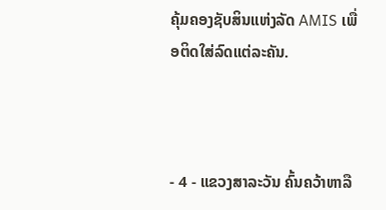ຄຸ້ມຄອງຊັບສິນແຫ່ງລັດ AMIS ເພື່ອຕິດໃສ່ລົດແຕ່ລະຄັນ.



- 4 - ແຂວງສາລະວັນ ຄົ້ນຄວ້າຫາລື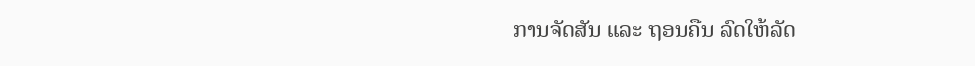ການຈັດສັນ ແລະ ຖອນຄືນ ລົດໃຫ້ລັດ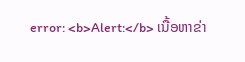error: <b>Alert:</b> ເນື້ອຫາຂ່າ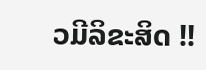ວມີລິຂະສິດ !!